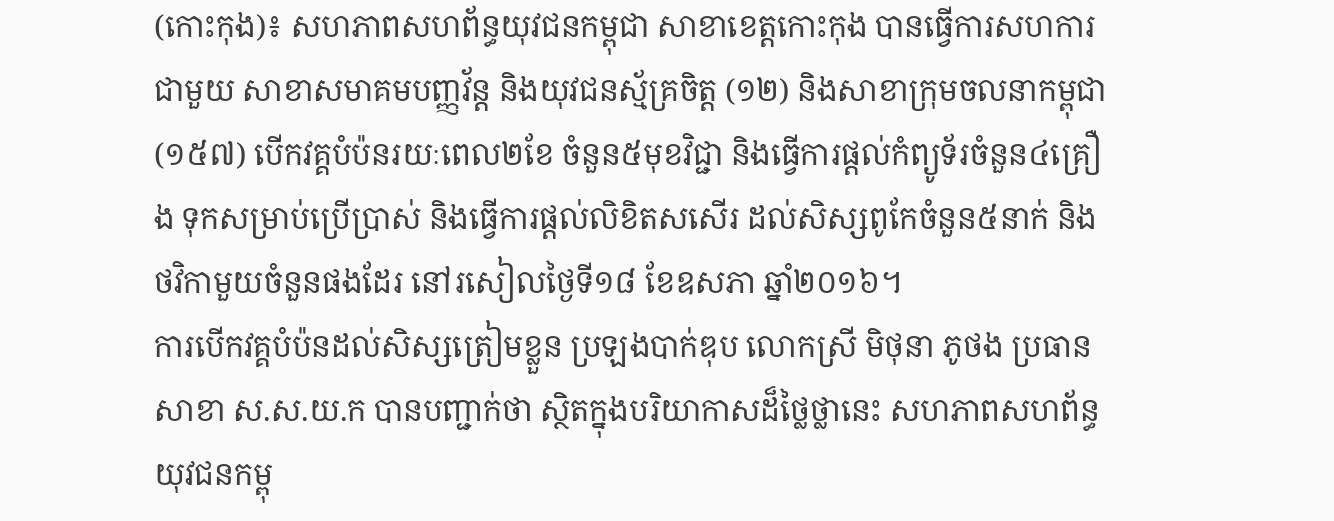(កោះកុង)៖ សហភាពសហព័ន្ធយុវជនកម្ពុជា សាខាខេត្តកោះកុង បានធ្វើការសហការជាមួយ សាខាសមាគមបញ្ញវ័ន្ត និងយុវជនស័្មគ្រចិត្ត (១២) និងសាខាក្រុមចលនាកម្ពុជា (១៥៧) បើកវគ្គបំប៉នរយៈពេល២ខែ ចំនួន៥មុខវិជ្ជា និងធ្វើការផ្តល់កំព្យូទ័រចំនួន៤គ្រឿង ទុកសម្រាប់ប្រើប្រាស់ និងធ្វើការផ្តល់លិខិតសសើរ ដល់សិស្សពូកែចំនួន៥នាក់ និងថវិកាមួយចំនួនផងដែរ នៅរសៀលថ្ងៃទី១៨ ខែឧសភា ឆ្នាំ២០១៦។
ការបើកវគ្គបំប៉នដល់សិស្សត្រៀមខ្លួន ប្រឡងបាក់ឌុប លោកស្រី មិថុនា ភូថង ប្រធានសាខា ស.ស.យ.ក បានបញ្ជាក់ថា ស្ថិតក្នុងបរិយាកាសដ៏ថ្លៃថ្លានេះ សហភាពសហព័ន្ធយុវជនកម្ពុ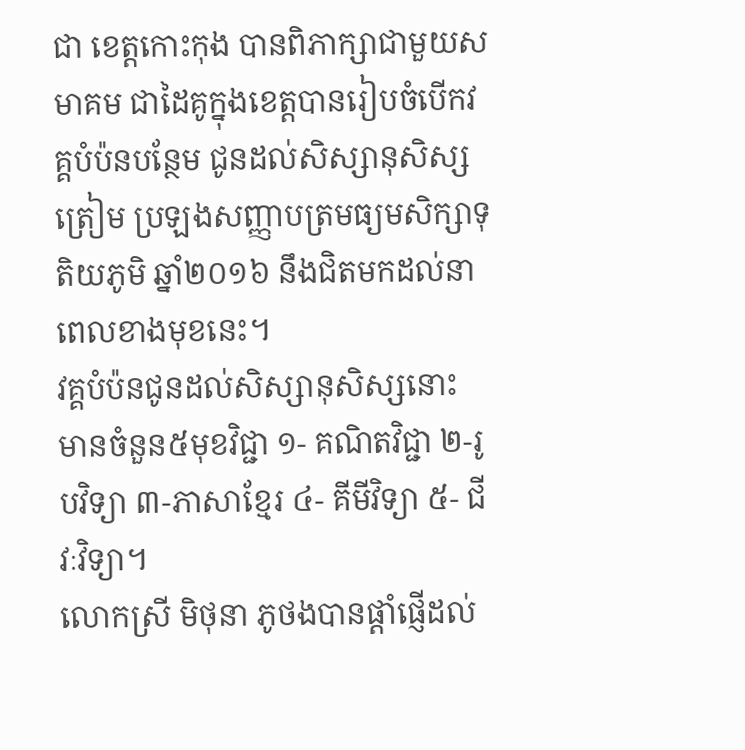ជា ខេត្តកោះកុង បានពិភាក្សាជាមួយសមាគម ជាដៃគូក្នុងខេត្តបានរៀបចំបើកវគ្គបំប៉នបន្ថែម ជូនដល់សិស្សានុសិស្សត្រៀម ប្រឡងសញ្ញាបត្រមធ្យមសិក្សាទុតិយភូមិ ឆ្នាំ២០១៦ នឹងជិតមកដល់នាពេលខាងមុខនេះ។
វគ្គបំប៉នជូនដល់សិស្សានុសិស្សនោះ មានចំនួន៥មុខវិជ្ជា ១- គណិតវិជ្ជា ២-រូបវិទ្យា ៣-ភាសាខ្មែរ ៤- គីមីវិទ្យា ៥- ជីវៈវិទ្យា។
លោកស្រី មិថុនា ភូថងបានផ្តាំផ្ញើដល់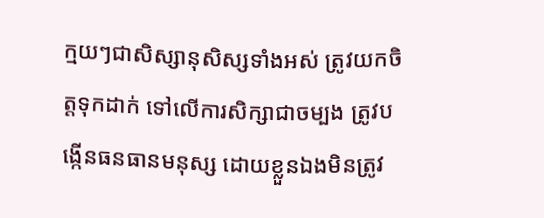ក្មយៗជាសិស្សានុសិស្សទាំងអស់ ត្រូវយកចិត្តទុកដាក់ ទៅលើការសិក្សាជាចម្បង ត្រូវបង្កើនធនធានមនុស្ស ដោយខ្លួនឯងមិនត្រូវ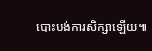បោះបង់ការសិក្សាឡើយ៕